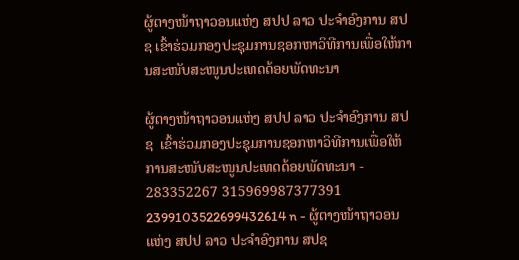ຜູ້ຕາງໜ້າຖາວອນແຫ່ງ ສປປ ລາວ ປະຈໍາອົງການ ສປຊ ເຂົ້າຮ່ວມກອງປະຊຸມການຊອກຫາວິທີການເພື່ອໃຫ້ການສະໜັບສະໜູນປະເທດດ້ອຍພັດທະນາ

ຜູ້ຕາງໜ້າຖາວອນແຫ່ງ ສປປ ລາວ ປະຈໍາອົງການ ສປຊ  ເຂົ້າຮ່ວມກອງປະຊຸມການຊອກຫາວິທີການເພື່ອໃຫ້ການສະໜັບສະໜູນປະເທດດ້ອຍພັດທະນາ - 283352267 315969987377391 2399103522699432614 n - ຜູ້ຕາງໜ້າຖາວອນແຫ່ງ ສປປ ລາວ ປະຈໍາອົງການ ສປຊ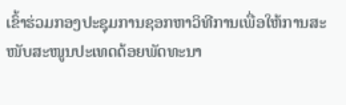ເຂົ້າຮ່ວມກອງປະຊຸມການຊອກຫາວິທີການເພື່ອໃຫ້ການສະໜັບສະໜູນປະເທດດ້ອຍພັດທະນາ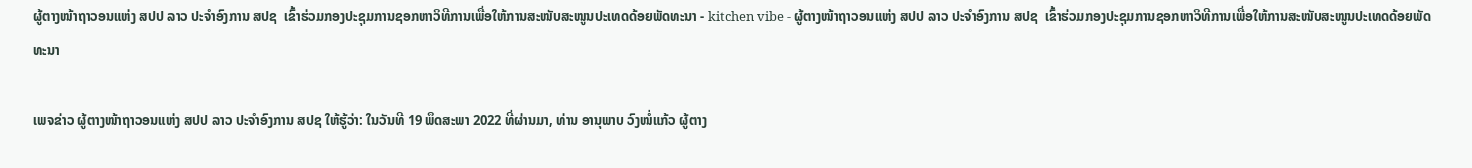ຜູ້ຕາງໜ້າຖາວອນແຫ່ງ ສປປ ລາວ ປະຈໍາອົງການ ສປຊ  ເຂົ້າຮ່ວມກອງປະຊຸມການຊອກຫາວິທີການເພື່ອໃຫ້ການສະໜັບສະໜູນປະເທດດ້ອຍພັດທະນາ - kitchen vibe - ຜູ້ຕາງໜ້າຖາວອນແຫ່ງ ສປປ ລາວ ປະຈໍາອົງການ ສປຊ  ເຂົ້າຮ່ວມກອງປະຊຸມການຊອກຫາວິທີການເພື່ອໃຫ້ການສະໜັບສະໜູນປະເທດດ້ອຍພັດທະນາ

ເພຈຂ່າວ ຜູ້ຕາງໜ້າຖາວອນແຫ່ງ ສປປ ລາວ ປະຈໍາອົງການ ສປຊ ໃຫ້ຮູ້ວ່າ: ໃນວັນທີ 19 ພຶດສະພາ 2022 ທີ່ຜ່ານມາ, ທ່ານ ອານຸພາບ ວົງໜໍ່ແກ້ວ ຜູ້ຕາງ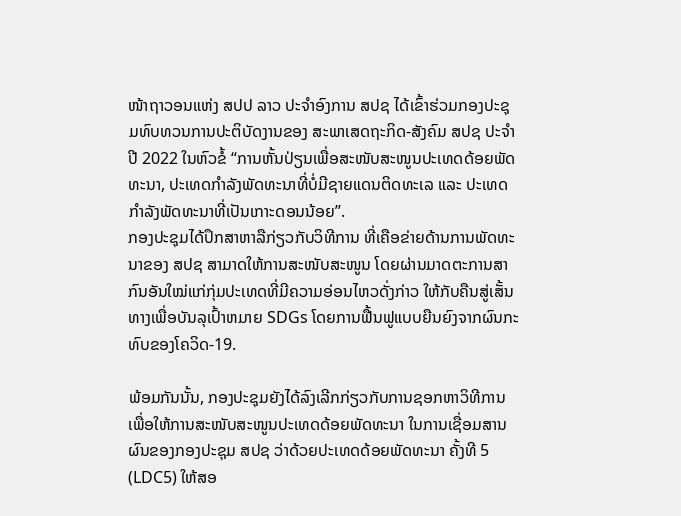ໜ້າຖາວອນແຫ່ງ ສປປ ລາວ ປະຈໍາອົງການ ສປຊ ໄດ້ເຂົ້າຮ່ວມກອງປະຊຸມທົບທວນການປະຕິບັດງານຂອງ ສະພາເສດຖະກິດ-ສັງຄົມ ສປຊ ປະຈໍາປີ 2022 ໃນຫົວຂໍ້ “ການຫັ້ນປ່ຽນເພື່ອສະໜັບສະໜູນປະເທດດ້ອຍພັດທະນາ, ປະເທດກຳລັງພັດທະນາທີ່ບໍ່ມີຊາຍແດນຕິດທະເລ ແລະ ປະເທດກຳລັງພັດທະນາທີ່ເປັນເກາະດອນນ້ອຍ”.
ກອງປະຊຸມໄດ້ປຶກສາຫາລືກ່ຽວກັບວິທີການ ທີ່ເຄືອຂ່າຍດ້ານການພັດທະນາຂອງ ສປຊ ສາມາດໃຫ້ການສະໜັບສະໜູນ ໂດຍຜ່ານມາດຕະການສາກົນອັນໃໝ່ແກ່ກຸ່ມປະເທດທີ່ມີຄວາມອ່ອນໄຫວດັ່ງກ່າວ ໃຫ້ກັບຄືນສູ່ເສັ້ນທາງເພື່ອບັນລຸເປົ້າຫມາຍ SDGs ໂດຍການຟື້ນຟູແບບຍືນຍົງຈາກຜົນກະທົບຂອງໂຄວິດ-19.

ພ້ອມກັນນັ້ນ, ກອງປະຊຸມຍັງໄດ້ລົງເລີກກ່ຽວກັບການຊອກຫາວິທີການເພື່ອໃຫ້ການສະໜັບສະໜູນປະເທດດ້ອຍພັດທະນາ ໃນການເຊື່ອມສານຜົນຂອງກອງປະຊຸມ ສປຊ ວ່າດ້ວຍປະເທດດ້ອຍພັດທະນາ ຄັ້ງທີ 5 (LDC5) ໃຫ້ສອ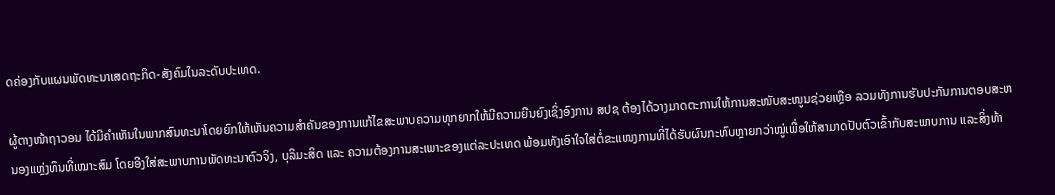ດຄ່ອງກັບແຜນພັດທະນາເສດຖະກິດ-ສັງຄົມໃນລະດັບປະເທດ.

ຜູ້ຕາງໜ້າຖາວອນ ໄດ້ມີຄໍາເຫັນໃນພາກສົນທະນາໂດຍຍົກໃຫ້ເຫັນຄວາມສຳຄັນຂອງການແກ້ໄຂສະພາບຄວາມທຸກຍາກໃຫ້ມີຄວາມຍືນຍົງເຊິ່ງອົງການ ສປຊ ຕ້ອງໄດ້ວາງມາດຕະການໃຫ້ການສະໜັບສະໜູນຊ່ວຍເຫຼືອ ລວມທັງການຮັບປະກັນການຕອບສະຫນອງແຫຼ່ງທຶນທີ່ເໝາະສົມ ໂດຍອີງໃສ່ສະພາບການພັດທະນາຕົວຈິງ, ບຸລິມະສິດ ແລະ ຄວາມຕ້ອງການສະເພາະຂອງແຕ່ລະປະເທດ ພ້ອມທັງເອົາໃຈໃສ່ຕໍ່ຂະແໜງການທີ່ໄດ້ຮັບຜົນກະທົບຫຼາຍກວ່າໝູ່ເພື່ອໃຫ້ສາມາດປັບຕົວເຂົ້າກັບສະພາບການ ແລະສິ່ງທ້າ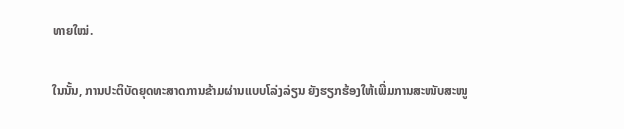ທາຍໃໝ່.

ໃນນັ້ນ, ການປະຕິບັດຍຸດທະສາດການຂ້າມຜ່ານແບບໂລ່ງລ່ຽນ ຍັງຮຽກຮ້ອງໃຫ້ເພີ່ມການສະໜັບສະໜູ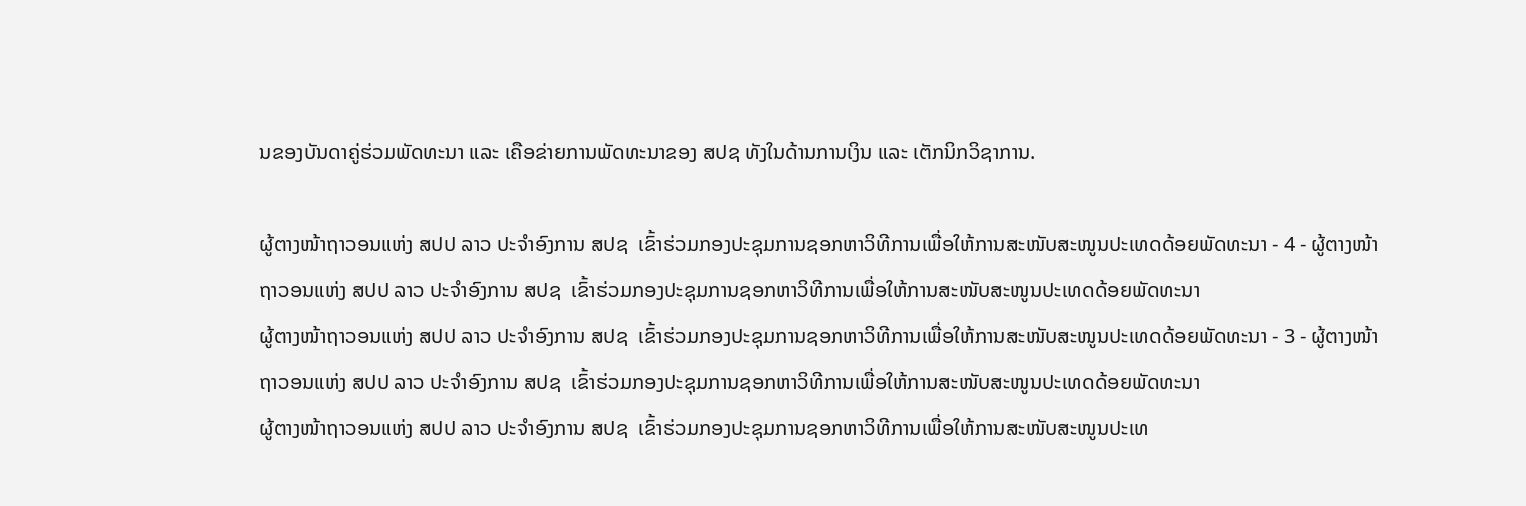ນຂອງບັນດາຄູ່ຮ່ວມພັດທະນາ ແລະ ເຄືອຂ່າຍການພັດທະນາຂອງ ສປຊ ທັງໃນດ້ານການເງິນ ແລະ ເຕັກນິກວິຊາການ.

ຜູ້ຕາງໜ້າຖາວອນແຫ່ງ ສປປ ລາວ ປະຈໍາອົງການ ສປຊ  ເຂົ້າຮ່ວມກອງປະຊຸມການຊອກຫາວິທີການເພື່ອໃຫ້ການສະໜັບສະໜູນປະເທດດ້ອຍພັດທະນາ - 4 - ຜູ້ຕາງໜ້າຖາວອນແຫ່ງ ສປປ ລາວ ປະຈໍາອົງການ ສປຊ  ເຂົ້າຮ່ວມກອງປະຊຸມການຊອກຫາວິທີການເພື່ອໃຫ້ການສະໜັບສະໜູນປະເທດດ້ອຍພັດທະນາ
ຜູ້ຕາງໜ້າຖາວອນແຫ່ງ ສປປ ລາວ ປະຈໍາອົງການ ສປຊ  ເຂົ້າຮ່ວມກອງປະຊຸມການຊອກຫາວິທີການເພື່ອໃຫ້ການສະໜັບສະໜູນປະເທດດ້ອຍພັດທະນາ - 3 - ຜູ້ຕາງໜ້າຖາວອນແຫ່ງ ສປປ ລາວ ປະຈໍາອົງການ ສປຊ  ເຂົ້າຮ່ວມກອງປະຊຸມການຊອກຫາວິທີການເພື່ອໃຫ້ການສະໜັບສະໜູນປະເທດດ້ອຍພັດທະນາ
ຜູ້ຕາງໜ້າຖາວອນແຫ່ງ ສປປ ລາວ ປະຈໍາອົງການ ສປຊ  ເຂົ້າຮ່ວມກອງປະຊຸມການຊອກຫາວິທີການເພື່ອໃຫ້ການສະໜັບສະໜູນປະເທ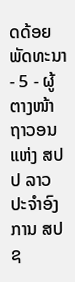ດດ້ອຍພັດທະນາ - 5 - ຜູ້ຕາງໜ້າຖາວອນແຫ່ງ ສປປ ລາວ ປະຈໍາອົງການ ສປຊ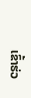ເຂົ້າຮ່ວ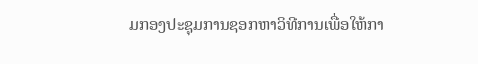ມກອງປະຊຸມການຊອກຫາວິທີການເພື່ອໃຫ້ກາ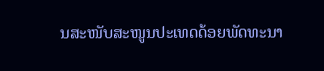ນສະໜັບສະໜູນປະເທດດ້ອຍພັດທະນາ